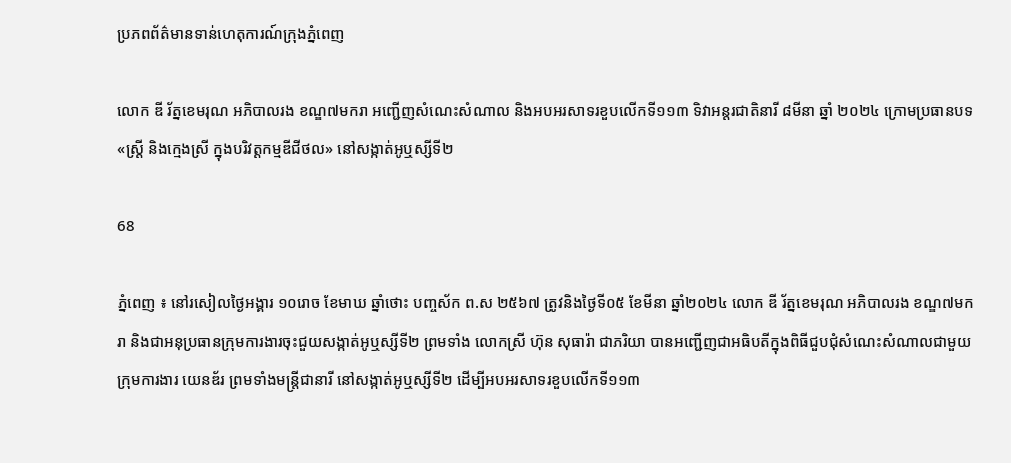ប្រភពព័ត៌មានទាន់ហេតុការណ៍ក្រុងភ្នំពេញ

លោក ឌី រ័ត្នខេមរុណ អភិបាលរង ខណ្ឌ៧មករា អញ្ជើញសំណេះសំណាល និងអបអរសាទរខួបលើកទី១១៣ ទិវាអន្តរជាតិនារី ៨មីនា ឆ្នាំ ២០២៤ ក្រោមប្រធានបទ «ស្រ្តី និងក្មេងស្រី ក្នុងបរិវត្តកម្មឌីជីថល» នៅសង្កាត់អូឬស្សីទី២

68

ភ្នំពេញ ៖ នៅរសៀលថ្ងៃអង្គារ ១០រោច ខែមាឃ ឆ្នាំថោះ បញ្ចស័ក ព.ស ២៥៦៧ ត្រូវនិងថ្ងៃទី០៥ ខែមីនា ឆ្នាំ២០២៤ លោក ឌី រ័ត្នខេមរុណ អភិបាលរង ខណ្ឌ៧មករា និងជាអនុប្រធានក្រុមការងារចុះជួយសង្កាត់អូឬស្សីទី២ ព្រមទាំង លោកស្រី ហ៊ុន សុធារ៉ា ជាភរិយា បានអញ្ជើញជាអធិបតីក្នុងពិធីជួបជុំសំណេះសំណាលជាមួយក្រុមការងារ យេនឌ័រ ព្រមទាំងមន្រ្តីជានារី នៅសង្កាត់អូឬស្សីទី២ ដើម្បីអបអរសាទរខួបលើកទី១១៣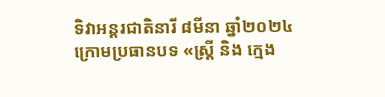ទិវាអន្តរជាតិនារី ៨មីនា ឆ្នាំ២០២៤ ក្រោមប្រធានបទ «ស្រ្តី និង ក្មេង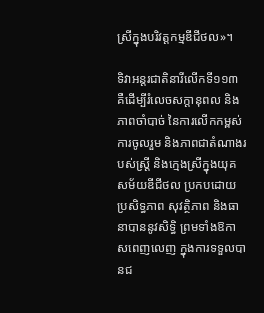ស្រីក្នុងបរិវត្តកម្មឌីជីថល»។

ទិវាអន្តរជាតិនារីលើកទី១១៣ គឺដើម្បីរំលេចសក្តានុពល និងភាពចាំបាច់ នៃការលើកកម្ពស់ការចូលរួម និងភាពជាតំណាងរបស់ស្រ្តី និងក្មេងស្រីក្នុងយុគសម័យឌីជីថល ប្រកបដោយប្រសិទ្ធភាព សុវត្ថិភាព និងធានាបាននូវសិទ្ធិ ព្រមទាំងឱកាសពេញលេញ ក្នុងការទទួលបានជ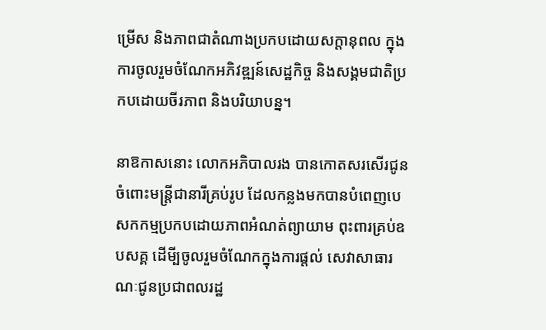ម្រើស និងភាពជាតំណាងប្រកបដោយសក្តានុពល ក្នុងការចូលរួមចំណែកអភិវឌ្ឍន៍សេដ្ឋកិច្ច និងសង្គមជាតិប្រកបដោយចីរភាព និងបរិយាបន្ន។

នាឱកាសនោះ លោកអភិបាលរង បានកោតសរសើរជូនចំពោះមន្រ្តីជានារីគ្រប់រូប ដែលកន្លងមកបានបំពេញបេសកកម្មប្រកបដោយភាពអំណត់ព្យាយាម ពុះពារគ្រប់ឧបសគ្គ ដើមី្បចូលរួមចំណែកក្នុងការផ្តល់ សេវាសាធារណៈជូនប្រជាពលរដ្ឋ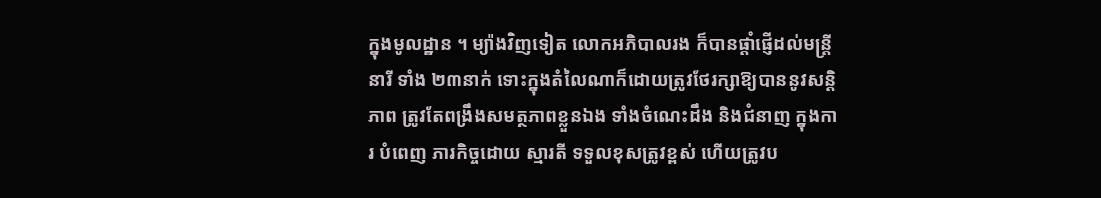ក្នុងមូលដ្ឋាន ។ ម្យ៉ាងវិញទៀត លោកអភិបាលរង ក៏បានផ្តាំផ្ញើដល់មន្រ្តីនារី ទាំង ២៣នាក់ ទោះក្នុងតំលៃណាក៏ដោយត្រូវថែរក្សាឱ្យបាននូវសន្តិភាព ត្រូវតែពង្រឹងសមត្ថភាពខ្លួនឯង ទាំងចំណេះដឹង និងជំនាញ ក្នុងការ បំពេញ ភារកិច្ចដោយ ស្មារតី ទទួលខុសត្រូវខ្ពស់ ហើយត្រូវប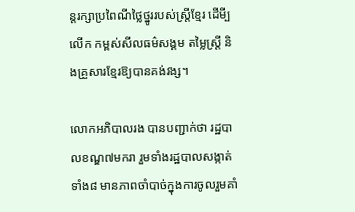ន្តរក្សាប្រពៃណីថ្លៃថ្នូររបស់ស្រ្តីខ្មែរ ដើមី្ប លើក កម្ពស់សីលធម៌សង្គម តម្លៃស្ត្រី និងគ្រួសារខ្មែរឱ្យបានគង់វង្ស។

លោកអភិបាលរង បានបញ្ជាក់ថា រដ្ឋបាលខណ្ឌ៧មករា រួមទាំងរដ្ឋបាលសង្កាត់ទាំង៨ មានភាពចាំបាច់ក្នុងការចូលរួមគាំ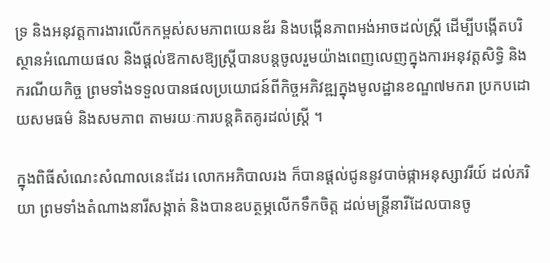ទ្រ និងអនុវត្តការងារលើកកម្ពស់សមភាពយេនឌ័រ និងបង្កើនភាពអង់អាចដល់ស្ត្រី ដើម្បីបង្កើតបរិស្ថានអំណោយផល និងផ្តល់ឱកាសឱ្យស្ត្រីបានបន្តចូលរួមយ៉ាងពេញលេញក្នុងការអនុវត្តសិទ្ធិ និងករណីយកិច្ច ព្រមទាំងទទួលបានផលប្រយោជន៍ពីកិច្ចអភិវឌ្ឍក្នុងមូលដ្ឋានខណ្ឌ៧មករា ប្រកបដោយសមធម៌ និងសមភាព តាមរយៈការបន្តគិតគូរដល់ស្ត្រី ។

ក្នុងពិធីសំណេះសំណាលនេះដែរ លោកអភិបាលរង ក៏បានផ្តល់ជូននូវបាច់ផ្កាអនុស្សាវរីយ៍ ដល់ភរិយា ព្រមទាំងតំណាងនារីសង្កាត់ និងបានឧបត្ថម្ភលើកទឹកចិត្ត ដល់មន្រ្តីនារីដែលបានចូ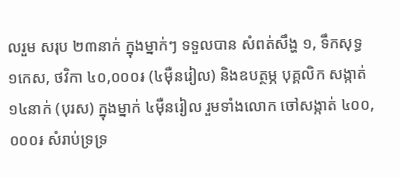លរួម សរុប ២៣នាក់ ក្នុងម្នាក់ៗ ទទួលបាន សំពត់សឹង្ហ ១, ទឹកសុទ្ធ ១កេស, ថវិកា ៤០,០០០៛ (៤ម៉ឺនរៀល) និងឧបត្ថម្ភ បុគ្គលិក សង្កាត់ ១៤នាក់ (បុរស) ក្នុងម្នាក់ ៤ម៉ឺនរៀល រួមទាំងលោក ចៅសង្កាត់ ៤០០,០០០៛ សំរាប់ទ្រទ្រ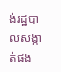ង់រដ្ឋបាលសង្កាត់ផង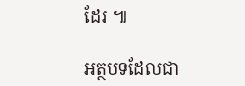ដែរ ៕

អត្ថបទដែលជា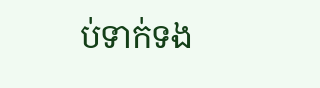ប់ទាក់ទង